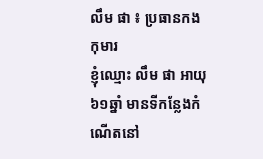លឹម ផា ៖ ប្រធានកងកុមារ
ខ្ញុំឈ្មោះ លឹម ផា អាយុ៦១ឆ្នាំ មានទីកន្លែងកំណើតនៅ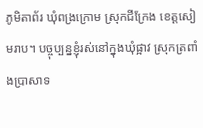ភូមិតាព័រ ឃុំពង្រក្រោម ស្រុកជីក្រែង ខេត្តសៀមរាប។ បច្ចុប្បន្នខ្ញុំរស់នៅក្នុងឃុំផ្អាវ ស្រុកត្រពាំងប្រាសាទ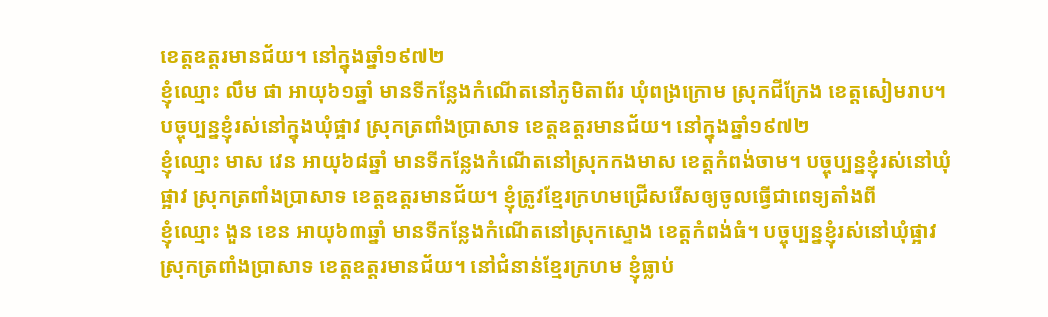ខេត្តឧត្តរមានជ័យ។ នៅក្នុងឆ្នាំ១៩៧២
ខ្ញុំឈ្មោះ លឹម ផា អាយុ៦១ឆ្នាំ មានទីកន្លែងកំណើតនៅភូមិតាព័រ ឃុំពង្រក្រោម ស្រុកជីក្រែង ខេត្តសៀមរាប។ បច្ចុប្បន្នខ្ញុំរស់នៅក្នុងឃុំផ្អាវ ស្រុកត្រពាំងប្រាសាទ ខេត្តឧត្តរមានជ័យ។ នៅក្នុងឆ្នាំ១៩៧២
ខ្ញុំឈ្មោះ មាស វេន អាយុ៦៨ឆ្នាំ មានទីកន្លែងកំណើតនៅស្រុកកងមាស ខេត្តកំពង់ចាម។ បច្ចុប្បន្នខ្ញុំរស់នៅឃុំផ្អាវ ស្រុកត្រពាំងប្រាសាទ ខេត្តឧត្តរមានជ័យ។ ខ្ញុំត្រូវខ្មែរក្រហមជ្រើសរើសឲ្យចូលធ្វើជាពេទ្យតាំងពី
ខ្ញុំឈ្មោះ ងួន ខេន អាយុ៦៣ឆ្នាំ មានទីកន្លែងកំណើតនៅស្រុកស្ទោង ខេត្ដកំពង់ធំ។ បច្ចុប្បន្នខ្ញុំរស់នៅឃុំផ្អាវ ស្រុកត្រពាំងប្រាសាទ ខេត្ដឧត្ដរមានជ័យ។ នៅជំនាន់ខ្មែរក្រហម ខ្ញុំធ្លាប់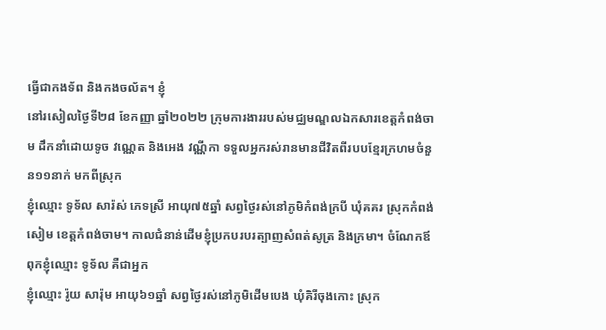ធ្វើជាកងទ័ព និងកងចល័ត។ ខ្ញុំ
នៅរសៀលថ្ងៃទី២៨ ខែកញ្ញា ឆ្នាំ២០២២ ក្រុមការងាររបស់មជ្ឈមណ្ឌលឯកសារខេត្តកំពង់ចាម ដឹកនាំដោយទូច វណ្ណេត និងអេង វណ្ណីកា ទទួលអ្នករស់រានមានជីវិតពីរបបខ្មែរក្រហមចំនួន១១នាក់ មកពីស្រុក
ខ្ញុំឈ្មោះ ទូទ័ល សារ៉ស់ ភេទស្រី អាយុ៧៥ឆ្នាំ សព្វថ្ងៃរស់នៅភូមិកំពង់ក្របី ឃុំគគរ ស្រុកកំពង់សៀម ខេត្តកំពង់ចាម។ កាលជំនាន់ដើមខ្ញុំប្រកបរបរត្បាញសំពត់សូត្រ និងក្រមា។ ចំណែកឪពុកខ្ញុំឈ្មោះ ទូទ័ល គឺជាអ្នក
ខ្ញុំឈ្មោះ រ៉ូយ សារ៉ុម អាយុ៦១ឆ្នាំ សព្វថ្ងៃរស់នៅភូមិដើមបេង ឃុំគិរីចុងកោះ ស្រុក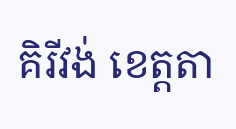គិរីវង់ ខេត្តតា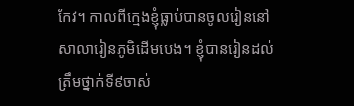កែវ។ កាលពីក្មេងខ្ញុំធ្លាប់បានចូលរៀននៅសាលារៀនភូមិដើមបេង។ ខ្ញុំបានរៀនដល់ត្រឹមថ្នាក់ទី៩ចាស់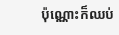ប៉ុណ្ណោះក៏ឈប់